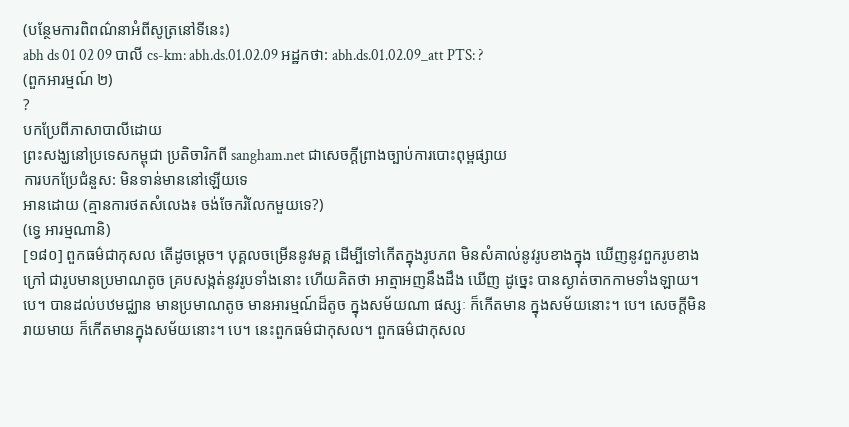(បន្ថែមការពិពណ៌នាអំពីសូត្រនៅទីនេះ)
abh ds 01 02 09 បាលី cs-km: abh.ds.01.02.09 អដ្ឋកថា: abh.ds.01.02.09_att PTS: ?
(ពួកអារម្មណ៍ ២)
?
បកប្រែពីភាសាបាលីដោយ
ព្រះសង្ឃនៅប្រទេសកម្ពុជា ប្រតិចារិកពី sangham.net ជាសេចក្តីព្រាងច្បាប់ការបោះពុម្ពផ្សាយ
ការបកប្រែជំនួស: មិនទាន់មាននៅឡើយទេ
អានដោយ (គ្មានការថតសំលេង៖ ចង់ចែករំលែកមួយទេ?)
(ទ្វេ អារម្មណានិ)
[១៨០] ពួកធម៌ជាកុសល តើដូចម្តេច។ បុគ្គលចម្រើននូវមគ្គ ដើម្បីទៅកើតក្នុងរូបភព មិនសំគាល់នូវរូបខាងក្នុង ឃើញនូវពួករូបខាងក្រៅ ជារូបមានប្រមាណតូច គ្របសង្កត់នូវរូបទាំងនោះ ហើយគិតថា អាត្មាអញនឹងដឹង ឃើញ ដូច្នេះ បានស្ងាត់ចាកកាមទាំងឡាយ។ បេ។ បានដល់បឋមជ្ឈាន មានប្រមាណតូច មានអារម្មណ៍ដ៏តូច ក្នុងសម័យណា ផស្សៈ ក៏កើតមាន ក្នុងសម័យនោះ។ បេ។ សេចក្តីមិនរាយមាយ ក៏កើតមានក្នុងសម័យនោះ។ បេ។ នេះពួកធម៌ជាកុសល។ ពួកធម៌ជាកុសល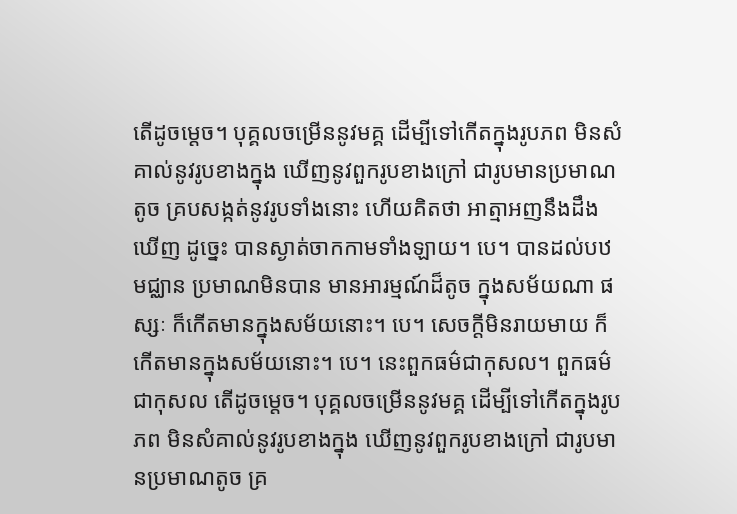តើដូចម្តេច។ បុគ្គលចម្រើននូវមគ្គ ដើម្បីទៅកើតក្នុងរូបភព មិនសំគាល់នូវរូបខាងក្នុង ឃើញនូវពួករូបខាងក្រៅ ជារូបមានប្រមាណតូច គ្របសង្កត់នូវរូបទាំងនោះ ហើយគិតថា អាត្មាអញនឹងដឹង ឃើញ ដូច្នេះ បានស្ងាត់ចាកកាមទាំងឡាយ។ បេ។ បានដល់បឋមជ្ឈាន ប្រមាណមិនបាន មានអារម្មណ៍ដ៏តូច ក្នុងសម័យណា ផស្សៈ ក៏កើតមានក្នុងសម័យនោះ។ បេ។ សេចក្តីមិនរាយមាយ ក៏កើតមានក្នុងសម័យនោះ។ បេ។ នេះពួកធម៌ជាកុសល។ ពួកធម៌ជាកុសល តើដូចម្តេច។ បុគ្គលចម្រើននូវមគ្គ ដើម្បីទៅកើតក្នុងរូបភព មិនសំគាល់នូវរូបខាងក្នុង ឃើញនូវពួករូបខាងក្រៅ ជារូបមានប្រមាណតូច គ្រ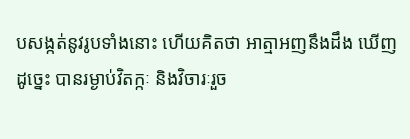បសង្កត់នូវរូបទាំងនោះ ហើយគិតថា អាត្មាអញនឹងដឹង ឃើញ ដូច្នេះ បានរម្ងាប់វិតក្កៈ និងវិចារៈរួច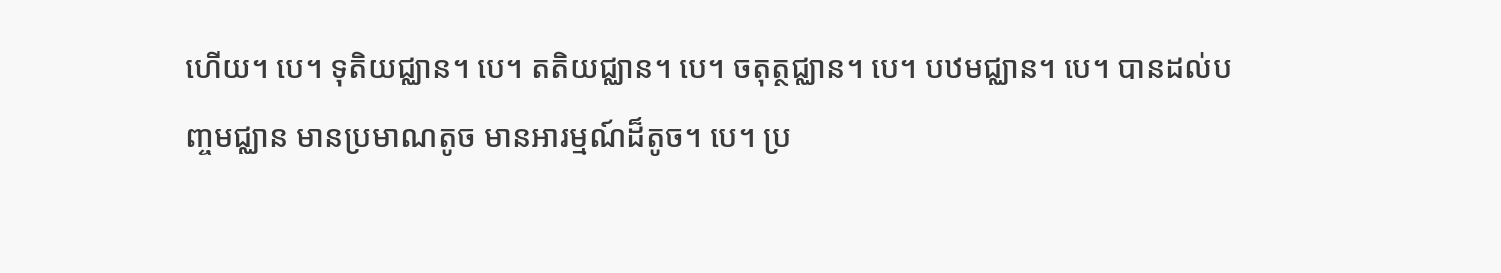ហើយ។ បេ។ ទុតិយជ្ឈាន។ បេ។ តតិយជ្ឈាន។ បេ។ ចតុត្ថជ្ឈាន។ បេ។ បឋមជ្ឈាន។ បេ។ បានដល់បញ្ចមជ្ឈាន មានប្រមាណតូច មានអារម្មណ៍ដ៏តូច។ បេ។ ប្រ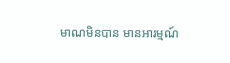មាណមិនបាន មានអារម្មណ៍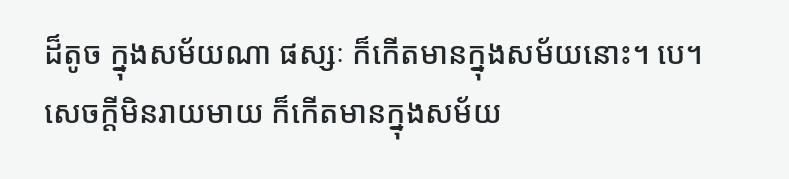ដ៏តូច ក្នុងសម័យណា ផស្សៈ ក៏កើតមានក្នុងសម័យនោះ។ បេ។ សេចក្តីមិនរាយមាយ ក៏កើតមានក្នុងសម័យ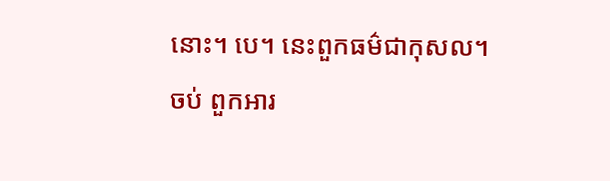នោះ។ បេ។ នេះពួកធម៌ជាកុសល។
ចប់ ពួកអារ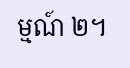ម្មណ៍ ២។